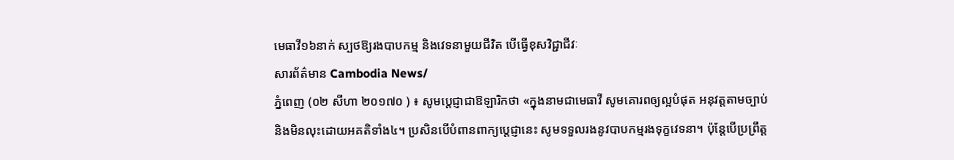មេធាវី១៦នាក់ ស្បថឱ្យរងបាបកម្ម និងវេទនាមួយជីវិត បើធ្វើខុសវិជ្ជាជីវៈ
សារព័ត៌មាន Cambodia News/
ភ្នំពេញ (០២ សីហា ២០១៧០ ) ៖ សូមប្តេជ្ញាជាឱឡារិកថា «ក្នុងនាមជាមេធាវី សូមគោរពឲ្យល្អបំផុត អនុវត្តតាមច្បាប់ និងមិនលុះដោយអគតិទាំង៤។ ប្រសិនបើបំពានពាក្យប្តេជ្ញានេះ សូមទទួលរងនូវបាបកម្មរងទុក្ខវេទនា។ ប៉ុន្តែបើប្រព្រឹត្ត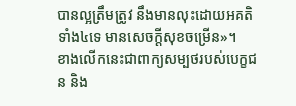បានល្អត្រឹមត្រូវ នឹងមានលុះដោយអគតិទាំង៤ទេ មានសេចក្ដីសុខចម្រើន»។
ខាងលើកនេះជាពាក្យសម្បថរបស់បេក្ខជន និង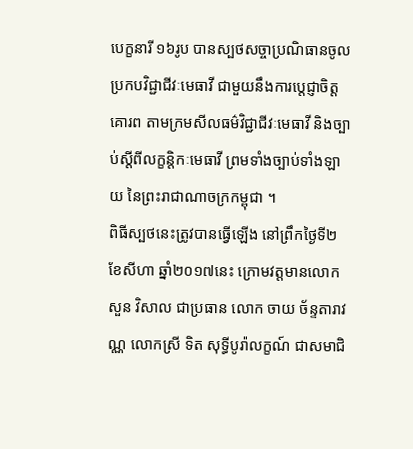បេក្ខនារី ១៦រូប បានស្បថសច្ចាប្រណិធានចូលប្រកបវិជ្ជាជីវៈមេធាវី ជាមួយនឹងការប្តេជ្ញាចិត្តគោរព តាមក្រមសីលធម៌វិជ្ជាជីវៈមេធាវី និងច្បាប់ស្ដីពីលក្ខន្តិកៈមេធាវី ព្រមទាំងច្បាប់ទាំងឡាយ នៃព្រះរាជាណាចក្រកម្ពុជា ។
ពិធីស្បថនេះត្រូវបានធ្វើឡើង នៅព្រឹកថ្ងៃទី២ ខែសីហា ឆ្នាំ២០១៧នេះ ក្រោមវត្តមានលោក សួន វិសាល ជាប្រធាន លោក ចាយ ច័ន្ទតារាវណ្ណ លោកស្រី ទិត សុទ្ធីបូរ៉ាលក្ខណ៍ ជាសមាជិ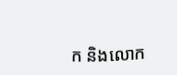ក និងលោក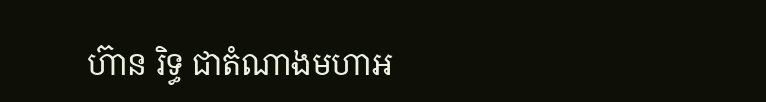ហ៊ាន រិទ្ធ ជាតំណាងមហាអ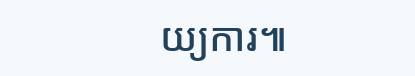យ្យការ៕